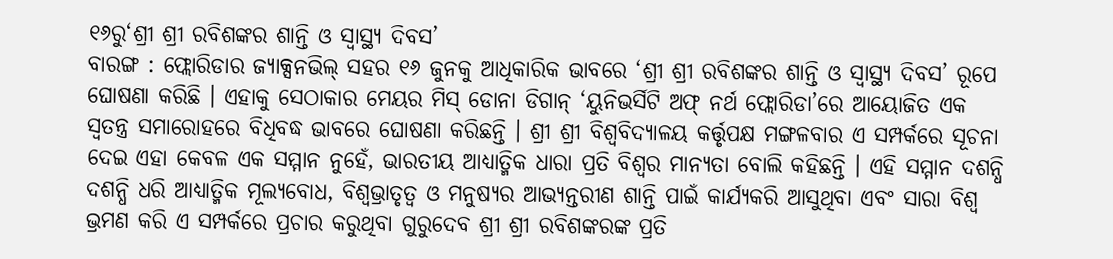୧୬ରୁ‘ଶ୍ରୀ ଶ୍ରୀ ରବିଶଙ୍କର ଶାନ୍ତି ଓ ସ୍ୱାସ୍ଥ୍ୟ ଦିବସ’
ବାରଙ୍ଗ : ଫ୍ଲୋରିଡାର ଜ୍ୟାକ୍ସନଭିଲ୍ ସହର ୧୬ ଜୁନକୁ ଆଧିକାରିକ ଭାବରେ ‘ଶ୍ରୀ ଶ୍ରୀ ରବିଶଙ୍କର ଶାନ୍ତି ଓ ସ୍ୱାସ୍ଥ୍ୟ ଦିବସ’ ରୂପେ ଘୋଷଣା କରିଛି । ଏହାକୁ ସେଠାକାର ମେୟର ମିସ୍ ଡୋନା ଡିଗାନ୍ ‘ୟୁନିଭର୍ସିଟି ଅଫ୍ ନର୍ଥ ଫ୍ଲୋରିଡା’ରେ ଆୟୋଜିତ ଏକ ସ୍ୱତନ୍ତ୍ର ସମାରୋହରେ ବିଧିବଦ୍ଧ ଭାବରେ ଘୋଷଣା କରିଛନ୍ତି । ଶ୍ରୀ ଶ୍ରୀ ବିଶ୍ୱବିଦ୍ୟାଳୟ କର୍ତ୍ତୃପକ୍ଷ ମଙ୍ଗଳବାର ଏ ସମ୍ପର୍କରେ ସୂଚନା ଦେଇ ଏହା କେବଳ ଏକ ସମ୍ମାନ ନୁହେଁ, ଭାରତୀୟ ଆଧ୍ୟାତ୍ମିକ ଧାରା ପ୍ରତି ବିଶ୍ୱର ମାନ୍ୟତା ବୋଲି କହିଛନ୍ତି । ଏହି ସମ୍ମାନ ଦଶନ୍ଧି ଦଶନ୍ଧି ଧରି ଆଧ୍ୟାତ୍ମିକ ମୂଲ୍ୟବୋଧ, ବିଶ୍ୱଭ୍ରାତୃତ୍ୱ ଓ ମନୁଷ୍ୟର ଆଭ୍ୟନ୍ତରୀଣ ଶାନ୍ତି ପାଇଁ କାର୍ଯ୍ୟକରି ଆସୁଥିବା ଏବଂ ସାରା ବିଶ୍ୱ ଭ୍ରମଣ କରି ଏ ସମ୍ପର୍କରେ ପ୍ରଚାର କରୁଥିବା ଗୁରୁଦେବ ଶ୍ରୀ ଶ୍ରୀ ରବିଶଙ୍କରଙ୍କ ପ୍ରତି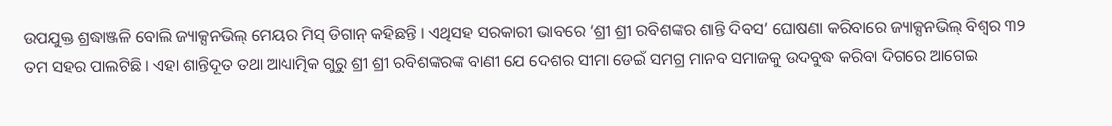ଉପଯୁକ୍ତ ଶ୍ରଦ୍ଧାଞ୍ଜଳି ବୋଲି ଜ୍ୟାକ୍ସନଭିଲ୍ ମେୟର ମିସ୍ ଡିଗାନ୍ କହିଛନ୍ତି । ଏଥିସହ ସରକାରୀ ଭାବରେ ‘ଶ୍ରୀ ଶ୍ରୀ ରବିଶଙ୍କର ଶାନ୍ତି ଦିବସ’ ଘୋଷଣା କରିବାରେ ଜ୍ୟାକ୍ସନଭିଲ୍ ବିଶ୍ୱର ୩୨ ତମ ସହର ପାଲଟିଛି । ଏହା ଶାନ୍ତିଦୂତ ତଥା ଆଧ୍ୟାତ୍ମିକ ଗୁରୁ ଶ୍ରୀ ଶ୍ରୀ ରବିଶଙ୍କରଙ୍କ ବାଣୀ ଯେ ଦେଶର ସୀମା ଡେଇଁ ସମଗ୍ର ମାନବ ସମାଜକୁ ଉଦବୁଦ୍ଧ କରିବା ଦିଗରେ ଆଗେଇ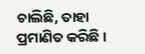ଚାଲିଛି, ତାହା ପ୍ରମାଣିତ କରିଛି ।